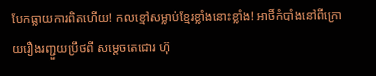បែកធ្លាយការពិតហើយ! កលខ្មៅសម្លាប់ខ្មែរខ្លាំងនោះខ្លាំង! អាថិ៍កំបាំងនៅពីក្រោយរឿងរញ្ជួយប្រឹថពី សម្តេចតេជោរ ហ៊ុ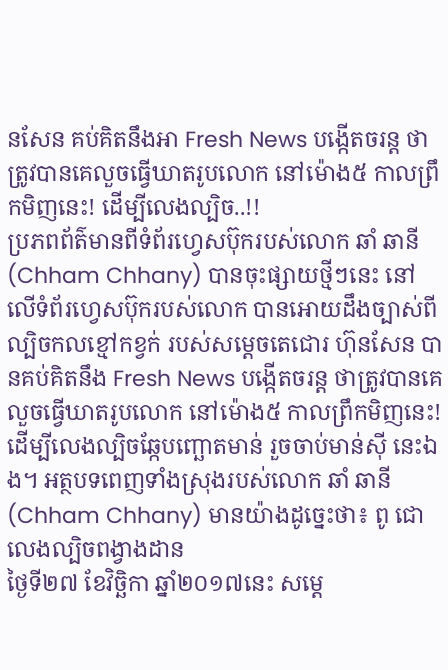នសែន គប់គិតនឹងអា Fresh News បង្កើតចរន្ត ថាត្រូវបានគេលួចធ្វើឃាតរូបលោក នៅម៉ោង៥ កាលព្រឹកមិញនេះ! ដើម្បីលេងល្បិច..!!
ប្រភពព័ត៌មានពីទំព័រហ្វេសប៊ុករបស់លោក ឆាំ ឆានី (Chham Chhany) បានចុះផ្សាយថ្មីៗនេះ នៅលើទំព័រហ្វេសប៊ុករបស់លោក បានអោយដឹងច្បាស់ពីល្បិចកលខ្មៅកខ្វក់ របស់សម្តេចតេជោរ ហ៊ុនសែន បានគប់គិតនឹង Fresh News បង្កើតចរន្ត ថាត្រូវបានគេលួចធ្វើឃាតរូបលោក នៅម៉ោង៥ កាលព្រឹកមិញនេះ! ដើម្បីលេងល្បិចឆ្កែបញ្ឆោតមាន់ រួចចាប់មាន់ស៊ី នេះឯង។ អត្ថបទពេញទាំងស្រុងរបស់លោក ឆាំ ឆានី (Chham Chhany) មានយ៉ាងដូច្នេះថា៖ ពូ ជោ លេងល្បិចពង្វាងដាន
ថ្ងៃទី២៧ ខែវិច្ឆិកា ឆ្នាំ២០១៧នេះ សម្តេ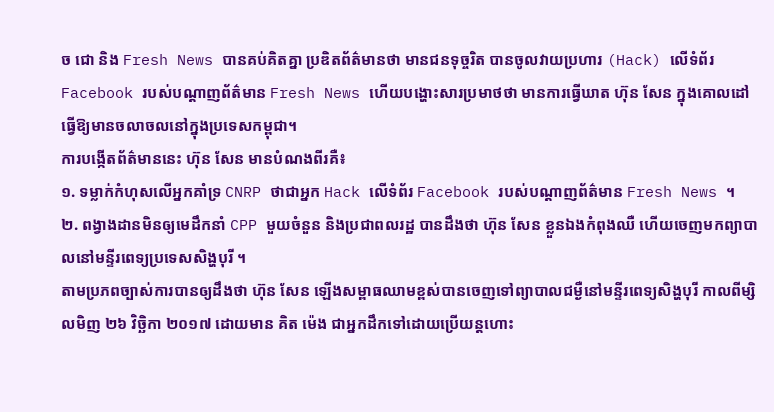ច ជោ និង Fresh News បានគប់គិតគ្នា ប្រឌិតព័ត៌មានថា មានជនទុច្ចរិត បានចូលវាយប្រហារ (Hack) លើទំព័រ Facebook របស់បណ្តាញព័ត៌មាន Fresh News ហើយបង្ហោះសារប្រមាថថា មានការធ្វើឃាត ហ៊ុន សែន ក្នុងគោលដៅធ្វើឱ្យមានចលាចលនៅក្នុងប្រទេសកម្ពុជា។
ការបង្កើតព័ត៌មាននេះ ហ៊ុន សែន មានបំណងពីរគឺ៖
១. ទម្លាក់កំហុសលើអ្នកគាំទ្រ CNRP ថាជាអ្នក Hack លើទំព័រ Facebook របស់បណ្តាញព័ត៌មាន Fresh News ។
២. ពង្វាងដានមិនឲ្យមេដឹកនាំ CPP មួយចំនួន និងប្រជាពលរដ្ឋ បានដឹងថា ហ៊ុន សែន ខ្លួនឯងកំពុងឈឺ ហើយចេញមកព្យាបាលនៅមន្ទីរពេទ្យប្រទេសសិង្ហបុរី ។
តាមប្រភពច្បាស់ការបានឲ្យដឹងថា ហ៊ុន សែន ឡើងសម្ពាធឈាមខ្ពស់បានចេញទៅព្យាបាលជម្ងឺនៅមន្ទីរពេទ្យសិង្ហបុរី កាលពីម្សិលមិញ ២៦ វិច្ឆិកា ២០១៧ ដោយមាន គិត ម៉េង ជាអ្នកដឹកទៅដោយប្រើយន្តហោះ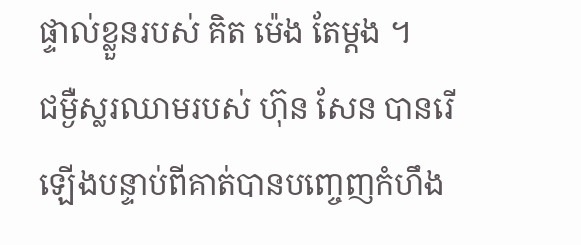ផ្ទាល់ខ្លួនរបស់ គិត ម៉េង តែម្តង ។
ជម្ងឺស្លរឈាមរបស់ ហ៊ុន សែន បានរើឡើងបន្ទាប់ពីគាត់បានបញ្ចេញកំហឹង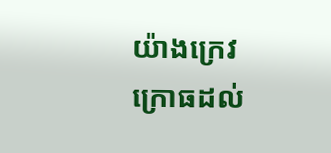យ៉ាងក្រេវក្រោធដល់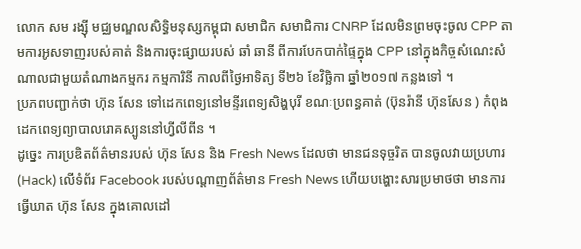លោក សម រង្ស៊ី មជ្ឈមណ្ឌលសិទ្ធិមនុស្សកម្ពុជា សមាជិក សមាជិការ CNRP ដែលមិនព្រមចុះចូល CPP តាមការអូសទាញរបស់គាត់ និងការចុះផ្សាយរបស់ ឆាំ ឆានី ពីការបែកបាក់ផ្ទៃក្នុង CPP នៅក្នុងកិច្ចសំណេះសំណាលជាមួយតំណាងកម្មករ កម្មការិនី កាលពីថ្ងៃអាទិត្យ ទី២៦ ខែវិច្ឆិកា ឆ្នាំ២០១៧ កន្លងទៅ ។
ប្រភពបញ្ជាក់ថា ហ៊ុន សែន ទៅដេកពេទ្យនៅមន្ទីរពេទ្យសិង្ហបុរី ខណៈប្រពន្ធគាត់ (ប៊ុនរ៉ានី ហ៊ុនសែន ) កំពុងដេកពេទ្យព្យាបាលរោគស្បូននៅហ្វីលីពីន ។
ដូច្នេះ ការប្រឌិតព័ត៌មានរបស់ ហ៊ុន សែន និង Fresh News ដែលថា មានជនទុច្ចរិត បានចូលវាយប្រហារ (Hack) លើទំព័រ Facebook របស់បណ្តាញព័ត៌មាន Fresh News ហើយបង្ហោះសារប្រមាថថា មានការធ្វើឃាត ហ៊ុន សែន ក្នុងគោលដៅ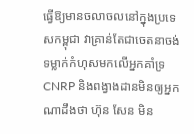ធ្វើឱ្យមានចលាចលនៅក្នុងប្រទេសកម្ពុជា វាគ្រាន់តែជាចេតនាចង់ទម្លាក់កំហុសមកលើអ្នកគាំទ្រ CNRP និងពង្វាងដានមិនឲ្យអ្នកណាដឹងថា ហ៊ុន សែន មិន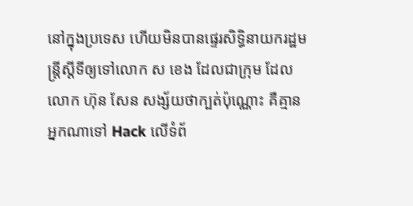នៅក្នុងប្រទេស ហើយមិនបានផ្ទេរសិទ្ធិនាយករដ្ឋមន្ត្រីស្តីទីឲ្យទៅលោក ស ខេង ដែលជាក្រុម ដែលលោក ហ៊ុន សែន សង្ស័យថាក្បត់ប៉ុណ្ណោះ គឺគ្មានអ្នកណាទៅ Hack លើទំព័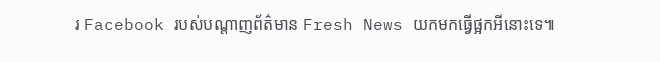រ Facebook របស់បណ្តាញព័ត៌មាន Fresh News យកមកធ្វើផ្អកអីនោះទេ៕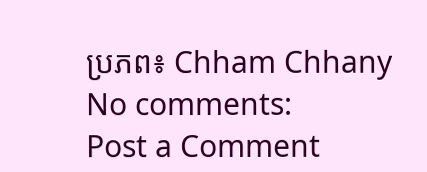ប្រភព៖ Chham Chhany
No comments:
Post a Comment